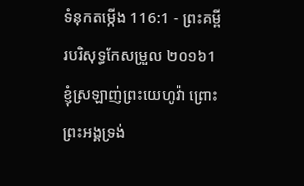ទំនុកតម្កើង 116:1 - ព្រះគម្ពីរបរិសុទ្ធកែសម្រួល ២០១៦1 ខ្ញុំស្រឡាញ់ព្រះយេហូវ៉ា ព្រោះព្រះអង្គទ្រង់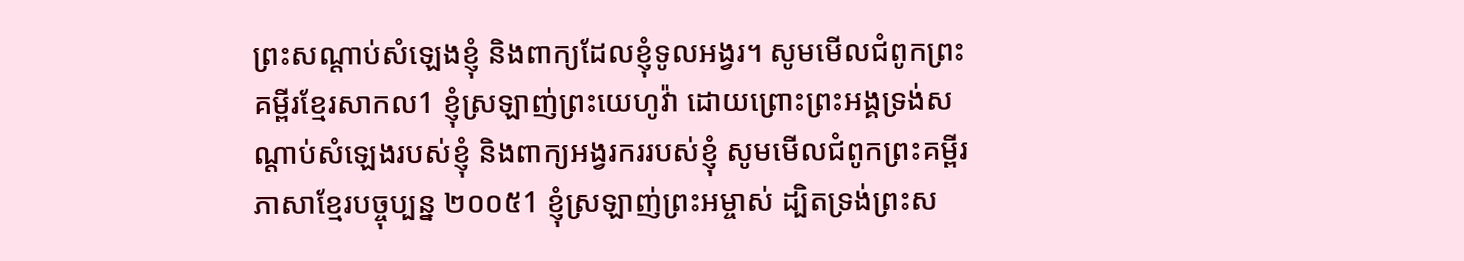ព្រះសណ្ដាប់សំឡេងខ្ញុំ និងពាក្យដែលខ្ញុំទូលអង្វរ។ សូមមើលជំពូកព្រះគម្ពីរខ្មែរសាកល1 ខ្ញុំស្រឡាញ់ព្រះយេហូវ៉ា ដោយព្រោះព្រះអង្គទ្រង់សណ្ដាប់សំឡេងរបស់ខ្ញុំ និងពាក្យអង្វរកររបស់ខ្ញុំ សូមមើលជំពូកព្រះគម្ពីរភាសាខ្មែរបច្ចុប្បន្ន ២០០៥1 ខ្ញុំស្រឡាញ់ព្រះអម្ចាស់ ដ្បិតទ្រង់ព្រះស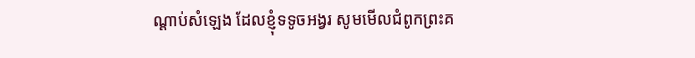ណ្ដាប់សំឡេង ដែលខ្ញុំទទូចអង្វរ សូមមើលជំពូកព្រះគ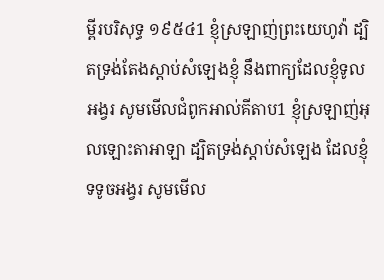ម្ពីរបរិសុទ្ធ ១៩៥៤1 ខ្ញុំស្រឡាញ់ព្រះយេហូវ៉ា ដ្បិតទ្រង់តែងស្តាប់សំឡេងខ្ញុំ នឹងពាក្យដែលខ្ញុំទូលអង្វរ សូមមើលជំពូកអាល់គីតាប1 ខ្ញុំស្រឡាញ់អុលឡោះតាអាឡា ដ្បិតទ្រង់ស្តាប់សំឡេង ដែលខ្ញុំទទូចអង្វរ សូមមើល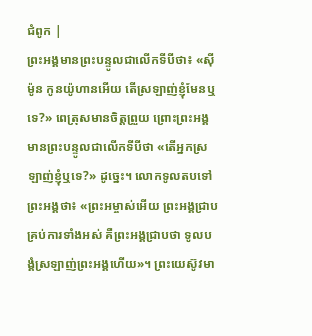ជំពូក |
ព្រះអង្គមានព្រះបន្ទូលជាលើកទីបីថា៖ «ស៊ីម៉ូន កូនយ៉ូហានអើយ តើស្រឡាញ់ខ្ញុំមែនឬទេ?» ពេត្រុសមានចិត្តព្រួយ ព្រោះព្រះអង្គមានព្រះបន្ទូលជាលើកទីបីថា «តើអ្នកស្រឡាញ់ខ្ញុំឬទេ?» ដូច្នេះ។ លោកទូលតបទៅព្រះអង្គថា៖ «ព្រះអម្ចាស់អើយ ព្រះអង្គជ្រាបគ្រប់ការទាំងអស់ គឺព្រះអង្គជ្រាបថា ទូលបង្គំស្រឡាញ់ព្រះអង្គហើយ»។ ព្រះយេស៊ូវមា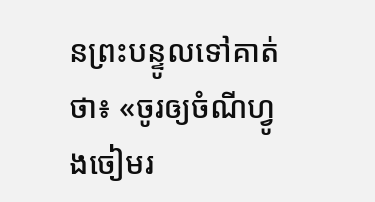នព្រះបន្ទូលទៅគាត់ថា៖ «ចូរឲ្យចំណីហ្វូងចៀមរ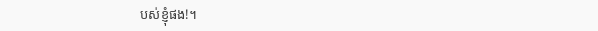បស់ខ្ញុំផង!។